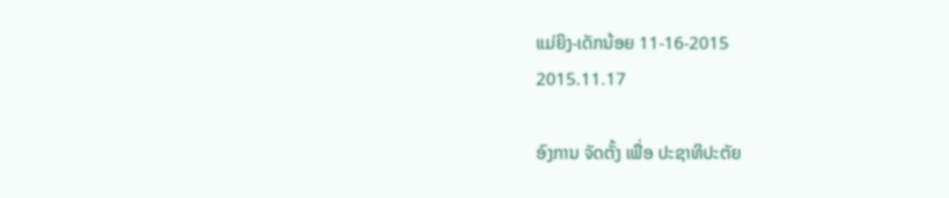ແມ່ຍິງ-ເດັກນ້ອຍ 11-16-2015
2015.11.17

ອົງການ ຈັດຕັ້ງ ເພື່ອ ປະຊາທິປະຕັຍ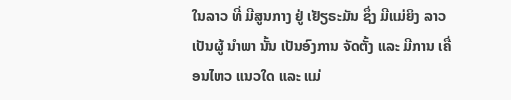ໃນລາວ ທີ່ ມີສູນກາງ ຢູ່ ເຢັຽຣະມັນ ຊຶ່ງ ມີແມ່ຍິງ ລາວ ເປັນຜູ້ ນໍາພາ ນັ້ນ ເປັນອົງການ ຈັດຕັ້ງ ແລະ ມີການ ເຄື່ອນໄຫວ ແນວໃດ ແລະ ແມ່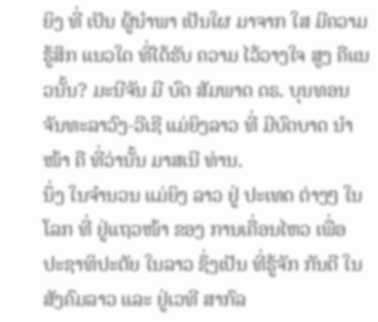ຍິງ ທີ່ ເປັນ ຜູ້ນໍາພາ ເປັນໃຜ ມາຈາກ ໃສ ມີຄວາມ ຮູ້ສຶກ ແນວໃດ ທີ່ໄດ້ຮັບ ຄວາມ ໄວ້ວາງໃຈ ສູງ ຄືແນວນັ້ນ? ມະນີຈັນ ມີ ບົດ ສັມພາດ ດຣ. ບຸນທອນ ຈັນທະລາວົງ-ວີເຊີ ແມ່ຍິງລາວ ທີ່ ມີບົດບາດ ນໍາໜ້າ ຄື ທີ່ວ່ານັ້ນ ມາສເນີ ທ່ານ.
ນຶ່ງ ໃນຈໍານວນ ແມ່ຍິງ ລາວ ຢູ່ ປະເທດ ຕ່າງໆ ໃນໂລກ ທີ່ ຢູ່ແຖວໜ້າ ຂອງ ການເຄື່ອນໄຫວ ເພື່ອ ປະຊາທິປະຕັຍ ໃນລາວ ຊຶ່ງເປັນ ທີ່ຮູ້ຈັກ ກັນດີ ໃນ ສັງຄົມລາວ ແລະ ຢູ່ເວທີ ສາກົລ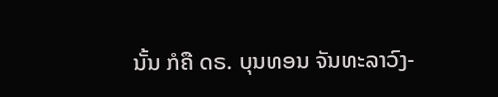ນັ້ນ ກໍຄື ດຣ. ບຸນທອນ ຈັນທະລາວົງ-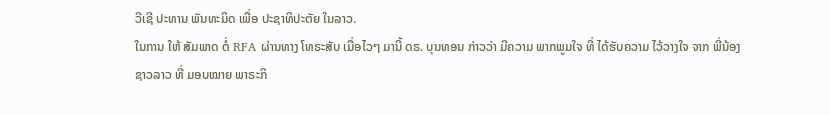ວີເຊີ ປະທານ ພັນທະມິດ ເພື່ອ ປະຊາທິປະຕັຍ ໃນລາວ.
ໃນການ ໃຫ້ ສັມພາດ ຕໍ່ RFA ຜ່ານທາງ ໂທຣະສັບ ເມື່ອໄວໆ ມານີ້ ດຣ. ບຸນທອນ ກ່າວວ່າ ມີຄວາມ ພາກພູມໃຈ ທີ່ ໄດ້ຮັບຄວາມ ໄວ້ວາງໃຈ ຈາກ ພີ່ນ້ອງ ຊາວລາວ ທີ່ ມອບໝາຍ ພາຣະກິ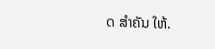ດ ສໍາຄັນ ໃຫ້.